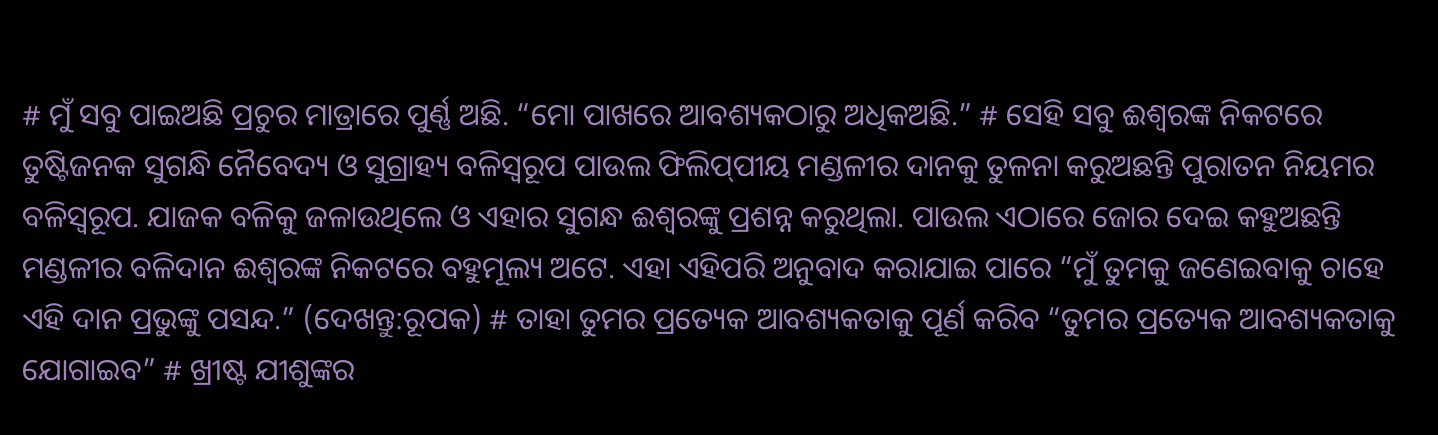# ମୁଁ ସବୁ ପାଇଅଛି ପ୍ରଚୁର ମାତ୍ରାରେ ପୁର୍ଣ୍ଣ ଅଛି. “ମୋ ପାଖରେ ଆବଶ୍ୟକଠାରୁ ଅଧିକଅଛି.” # ସେହି ସବୁ ଈଶ୍ୱରଙ୍କ ନିକଟରେ ତୁଷ୍ଟିଜନକ ସୁଗନ୍ଧି ନୈବେଦ୍ୟ ଓ ସୁଗ୍ରାହ୍ୟ ବଳିସ୍ୱରୂପ ପାଉଲ ଫିଲିପ୍‌ପୀୟ ମଣ୍ଡଳୀର ଦାନକୁ ତୁଳନା କରୁଅଛନ୍ତି ପୁରାତନ ନିୟମର ବଳିସ୍ୱରୂପ. ଯାଜକ ବଳିକୁ ଜଳାଉଥିଲେ ଓ ଏହାର ସୁଗନ୍ଧ ଈଶ୍ଵରଙ୍କୁ ପ୍ରଶନ୍ନ କରୁଥିଲା. ପାଉଲ ଏଠାରେ ଜୋର ଦେଇ କହୁଅଛନ୍ତି ମଣ୍ଡଳୀର ବଳିଦାନ ଈଶ୍ଵରଙ୍କ ନିକଟରେ ବହୁମୂଲ୍ୟ ଅଟେ. ଏହା ଏହିପରି ଅନୁବାଦ କରାଯାଇ ପାରେ “ମୁଁ ତୁମକୁ ଜଣେଇବାକୁ ଚାହେ ଏହି ଦାନ ପ୍ରଭୁଙ୍କୁ ପସନ୍ଦ.” (ଦେଖନ୍ତୁ:ରୂପକ) # ତାହା ତୁମର ପ୍ରତ୍ୟେକ ଆବଶ୍ୟକତାକୁ ପୂର୍ଣ କରିବ “ତୁମର ପ୍ରତ୍ୟେକ ଆବଶ୍ୟକତାକୁ ଯୋଗାଇବ” # ଖ୍ରୀଷ୍ଟ ଯୀଶୁଙ୍କର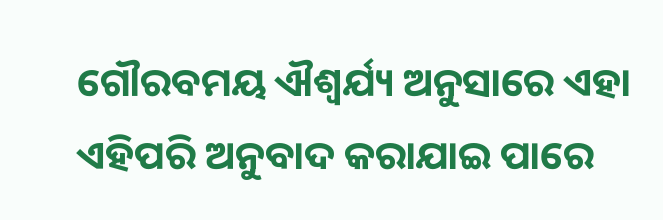ଗୌରବମୟ ଐଶ୍ୱର୍ଯ୍ୟ ଅନୁସାରେ ଏହା ଏହିପରି ଅନୁବାଦ କରାଯାଇ ପାରେ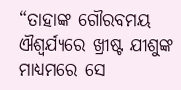“ତାହାଙ୍କ ଗୌରବମୟ ଐଶ୍ୱର୍ଯ୍ୟରେ ଖ୍ରୀଷ୍ଟ ଯୀଶୁଙ୍କ ମାଧ୍ୟମରେ ସେ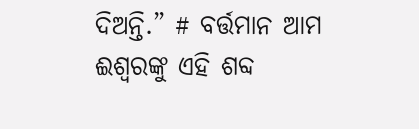ଦିଅନ୍ତି.” # ବର୍ତ୍ତମାନ ଆମ ଈଶ୍ଵରଙ୍କୁ ଏହି ଶବ୍ଦ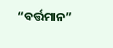“ବର୍ତ୍ତମାନ”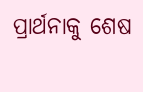ପ୍ରାର୍ଥନାକୁ ଶେଷ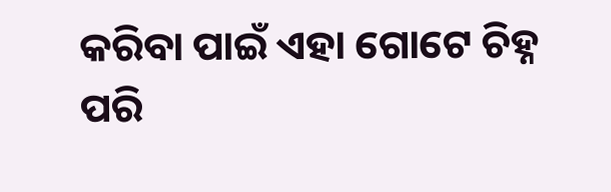କରିବା ପାଇଁ ଏହା ଗୋଟେ ଚିହ୍ନ ପରି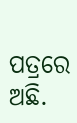ପତ୍ରରେ ଅଛି.